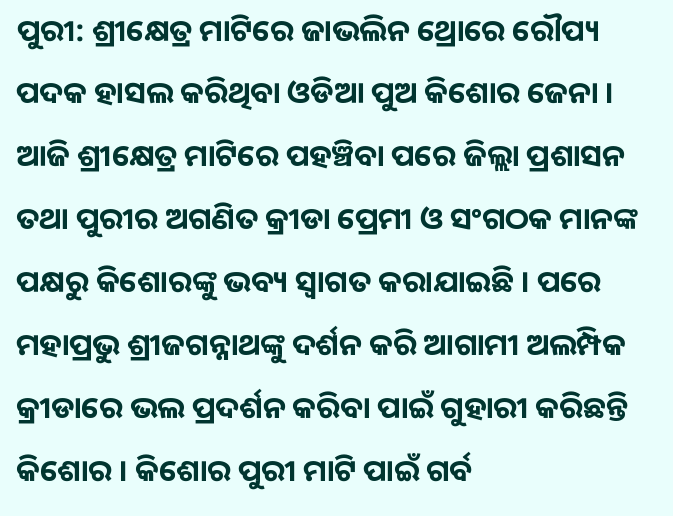ପୁରୀ: ଶ୍ରୀକ୍ଷେତ୍ର ମାଟିରେ ଜାଭଲିନ ଥ୍ରୋରେ ରୌପ୍ୟ ପଦକ ହାସଲ କରିଥିବା ଓଡିଆ ପୁଅ କିଶୋର ଜେନା । ଆଜି ଶ୍ରୀକ୍ଷେତ୍ର ମାଟିରେ ପହଞ୍ଚିବା ପରେ ଜିଲ୍ଲା ପ୍ରଶାସନ ତଥା ପୁରୀର ଅଗଣିତ କ୍ରୀଡା ପ୍ରେମୀ ଓ ସଂଗଠକ ମାନଙ୍କ ପକ୍ଷରୁ କିଶୋରଙ୍କୁ ଭବ୍ୟ ସ୍ବାଗତ କରାଯାଇଛି । ପରେ ମହାପ୍ରଭୁ ଶ୍ରୀଜଗନ୍ନାଥଙ୍କୁ ଦର୍ଶନ କରି ଆଗାମୀ ଅଲମ୍ପିକ କ୍ରୀଡାରେ ଭଲ ପ୍ରଦର୍ଶନ କରିବା ପାଇଁ ଗୁହାରୀ କରିଛନ୍ତି କିଶୋର । କିଶୋର ପୁରୀ ମାଟି ପାଇଁ ଗର୍ବ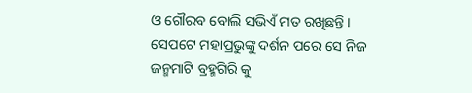ଓ ଗୌରବ ବୋଲି ସଭିଏଁ ମତ ରଖିଛନ୍ତି ।
ସେପଟେ ମହାପ୍ରଭୁଙ୍କୁ ଦର୍ଶନ ପରେ ସେ ନିଜ ଜନ୍ମମାଟି ବ୍ରହ୍ମଗିରି କୁ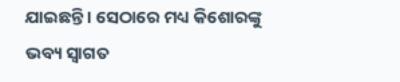ଯାଇଛନ୍ତି । ସେଠାରେ ମଧ୍ୟ କିଶୋରଙ୍କୁ ଭବ୍ୟ ସ୍ୱାଗତ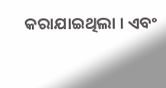କରାଯାଇଥିଲା । ଏବଂ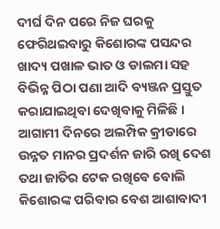ଦୀର୍ଘ ଦିନ ପରେ ନିଜ ଘରକୁ ଫେରିଥଇବାରୁ କିଶୋରଙ୍କ ପସନ୍ଦର ଖାଦ୍ୟ ପଖାଳ ଭାତ ଓ ଡାଲମା ସହ ବିଭିନ୍ନ ପିଠା ପଣା ଆଦି ବ୍ୟଞ୍ଜନ ପ୍ରସ୍ତୁତ କରାଯାଇଥିବା ଦେଖିବାକୁ ମିଳିଛି । ଆଗାମୀ ଦିନରେ ଅଲମ୍ପିକ କ୍ରୀଡାରେ ଉନ୍ନତ ମାନର ପ୍ରଦର୍ଶନ ଜାରି ରଖି ଦେଶ ତଥା ଜାତିର ଟେକ ରଖିବେ ବୋଲି କିଶୋରଙ୍କ ପରିବାର ବେଶ ଆଶାବାଦୀ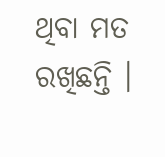ଥିବା ମତ ରଖିଛନ୍ତି ।